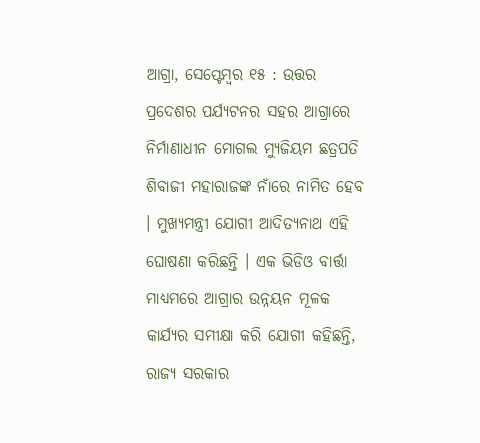ଆଗ୍ରା, ସେପ୍ଟେମ୍ବର ୧୫ : ଉତ୍ତର ପ୍ରଦେଶର ପର୍ଯ୍ୟଟନର ସହର ଆଗ୍ରାରେ ନିର୍ମାଣାଧୀନ ମୋଗଲ ମ୍ୟୁଜିୟମ ଛତ୍ରପତି ଶିବାଜୀ ମହାରାଜଙ୍କ ନାଁରେ ନାମିତ ହେବ । ମୁଖ୍ୟମନ୍ତ୍ରୀ ଯୋଗୀ ଆଦିତ୍ୟନାଥ ଏହି ଘୋଷଣା କରିଛନ୍ତି । ଏକ ଭିଡିଓ ବାର୍ତ୍ତା ମାଧ୍ୟମରେ ଆଗ୍ରାର ଉନ୍ନୟନ ମୂଳକ କାର୍ଯ୍ୟର ସମୀକ୍ଷା କରି ଯୋଗୀ କହିଛନ୍ତି, ରାଜ୍ୟ ସରକାର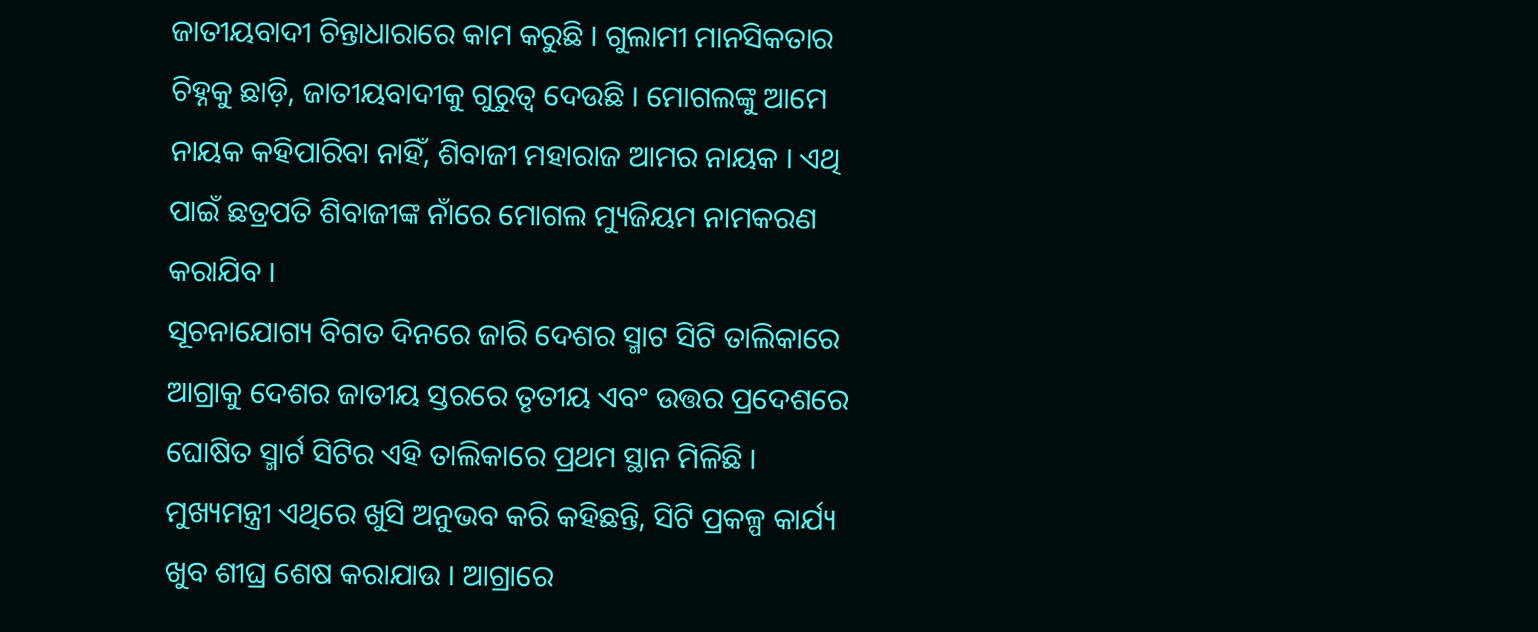ଜାତୀୟବାଦୀ ଚିନ୍ତାଧାରାରେ କାମ କରୁଛି । ଗୁଲାମୀ ମାନସିକତାର ଚିହ୍ନକୁ ଛାଡ଼ି, ଜାତୀୟବାଦୀକୁ ଗୁରୁତ୍ୱ ଦେଉଛି । ମୋଗଲଙ୍କୁ ଆମେ ନାୟକ କହିପାରିବା ନାହିଁ, ଶିବାଜୀ ମହାରାଜ ଆମର ନାୟକ । ଏଥି ପାଇଁ ଛତ୍ରପତି ଶିବାଜୀଙ୍କ ନାଁରେ ମୋଗଲ ମ୍ୟୁଜିୟମ ନାମକରଣ କରାଯିବ ।
ସୂଚନାଯୋଗ୍ୟ ବିଗତ ଦିନରେ ଜାରି ଦେଶର ସ୍ମାଟ ସିଟି ତାଲିକାରେ ଆଗ୍ରାକୁ ଦେଶର ଜାତୀୟ ସ୍ତରରେ ତୃତୀୟ ଏବଂ ଉତ୍ତର ପ୍ରଦେଶରେ ଘୋଷିତ ସ୍ମାର୍ଟ ସିଟିର ଏହି ତାଲିକାରେ ପ୍ରଥମ ସ୍ଥାନ ମିଳିଛି । ମୁଖ୍ୟମନ୍ତ୍ରୀ ଏଥିରେ ଖୁସି ଅନୁଭବ କରି କହିଛନ୍ତି, ସିଟି ପ୍ରକଳ୍ପ କାର୍ଯ୍ୟ ଖୁବ ଶୀଘ୍ର ଶେଷ କରାଯାଉ । ଆଗ୍ରାରେ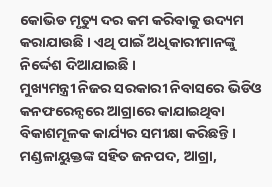କୋଭିଡ ମୃତ୍ୟୁ ଦର କମ କରିବାକୁ ଉଦ୍ୟମ କରାଯାଉଛି । ଏଥି ପାଇଁ ଅଧିକାରୀମାନଙ୍କୁ ନିର୍ଦ୍ଦେଶ ଦିଆଯାଇଛି ।
ମୁଖ୍ୟମନ୍ତ୍ରୀ ନିଜର ସରକାରୀ ନିବାସରେ ଭିଡିଓ କନଫରେନ୍ସରେ ଆଗ୍ରାରେ କାଯାଇଥିବା ବିକାଶମୂଳକ କାର୍ଯ୍ୟର ସମୀକ୍ଷା କରିଛନ୍ତି । ମଣ୍ଡଳାୟୁକ୍ତଙ୍କ ସହିତ ଜନପଦ, ଆଗ୍ରା,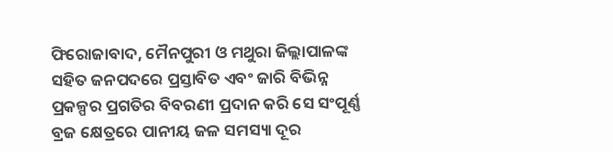ଫିରୋଜାବାଦ, ମୈନପୁରୀ ଓ ମଥୁରା ଜିଲ୍ଲାପାଳଙ୍କ ସହିତ ଜନପଦରେ ପ୍ରସ୍ତାବିତ ଏବଂ ଜାରି ବିଭିନ୍ନ ପ୍ରକଳ୍ପର ପ୍ରଗତିର ବିବରଣୀ ପ୍ରଦାନ କରି ସେ ସଂପୂର୍ଣ୍ଣ ବ୍ରଜ କ୍ଷେତ୍ରରେ ପାନୀୟ ଜଳ ସମସ୍ୟା ଦୂର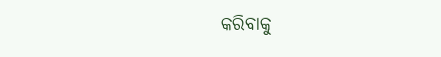କରିବାକୁ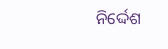ନିର୍ଦ୍ଦେଶ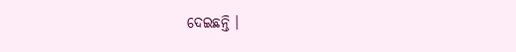ଦେଇଛନ୍ତି ।